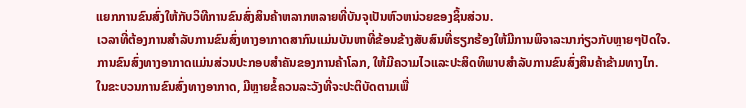ແຍກການຂົນສົ່ງໃຫ້ກັບວິທີການຂົນສົ່ງສິນຄ້າຫລາກຫລາຍທີ່ບັນຈຸເປັນຫົວຫນ່ວຍຂອງຊິ້ນສ່ວນ.
ເວລາທີ່ຕ້ອງການສໍາລັບການຂົນສົ່ງທາງອາກາດສາກົນແມ່ນບັນຫາທີ່ຂ້ອນຂ້າງສັບສົນທີ່ຮຽກຮ້ອງໃຫ້ມີການພິຈາລະນາກ່ຽວກັບຫຼາຍໆປັດໃຈ.
ການຂົນສົ່ງທາງອາກາດແມ່ນສ່ວນປະກອບສໍາຄັນຂອງການຄ້າໂລກ, ໃຫ້ມີຄວາມໄວແລະປະສິດທິພາບສໍາລັບການຂົນສົ່ງສິນຄ້າຂ້າມທາງໄກ.
ໃນຂະບວນການຂົນສົ່ງທາງອາກາດ, ມີຫຼາຍຂໍ້ຄວນລະວັງທີ່ຈະປະຕິບັດຕາມເພື່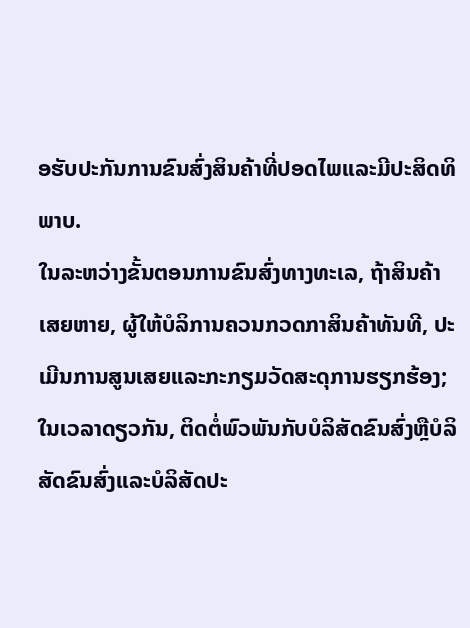ອຮັບປະກັນການຂົນສົ່ງສິນຄ້າທີ່ປອດໄພແລະມີປະສິດທິພາບ.
ໃນລະຫວ່າງຂັ້ນຕອນການຂົນສົ່ງທາງທະເລ, ຖ້າສິນຄ້າເສຍຫາຍ, ຜູ້ໃຫ້ບໍລິການຄວນກວດກາສິນຄ້າທັນທີ, ປະເມີນການສູນເສຍແລະກະກຽມວັດສະດຸການຮຽກຮ້ອງ; ໃນເວລາດຽວກັນ, ຕິດຕໍ່ພົວພັນກັບບໍລິສັດຂົນສົ່ງຫຼືບໍລິສັດຂົນສົ່ງແລະບໍລິສັດປະ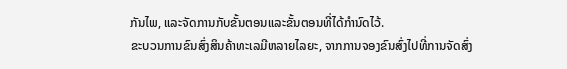ກັນໄພ, ແລະຈັດການກັບຂັ້ນຕອນແລະຂັ້ນຕອນທີ່ໄດ້ກໍານົດໄວ້.
ຂະບວນການຂົນສົ່ງສິນຄ້າທະເລມີຫລາຍໄລຍະ, ຈາກການຈອງຂົນສົ່ງໄປທີ່ການຈັດສົ່ງ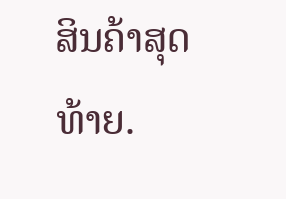ສິນຄ້າສຸດທ້າຍ.